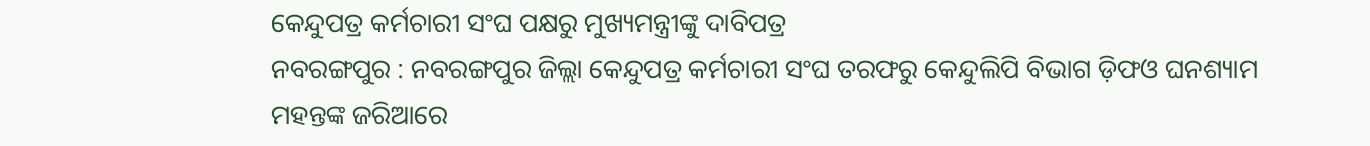କେନ୍ଦୁପତ୍ର କର୍ମଚାରୀ ସଂଘ ପକ୍ଷରୁ ମୁଖ୍ୟମନ୍ତ୍ରୀଙ୍କୁ ଦାବିପତ୍ର
ନବରଙ୍ଗପୁର : ନବରଙ୍ଗପୁର ଜିଲ୍ଲା କେନ୍ଦୁପତ୍ର କର୍ମଚାରୀ ସଂଘ ତରଫରୁ କେନ୍ଦୁଲିପି ବିଭାଗ ଡ଼ିଫଓ ଘନଶ୍ୟାମ ମହନ୍ତଙ୍କ ଜରିଆରେ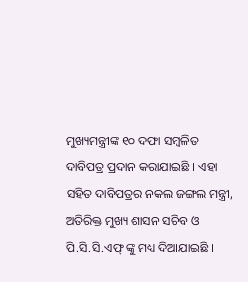ମୁଖ୍ୟମନ୍ତ୍ରୀଙ୍କ ୧୦ ଦଫା ସମ୍ବଳିତ ଦାବିପତ୍ର ପ୍ରଦାନ କରାଯାଇଛି । ଏହା ସହିତ ଦାବିପତ୍ରର ନକଲ ଜଙ୍ଗଲ ମନ୍ତ୍ରୀ, ଅତିରିକ୍ତ ମୁଖ୍ୟ ଶାସନ ସଚିବ ଓ ପି.ସି.ସି.ଏଫ୍ ଙ୍କୁ ମଧ୍ୟ ଦିଆଯାଇଛି ।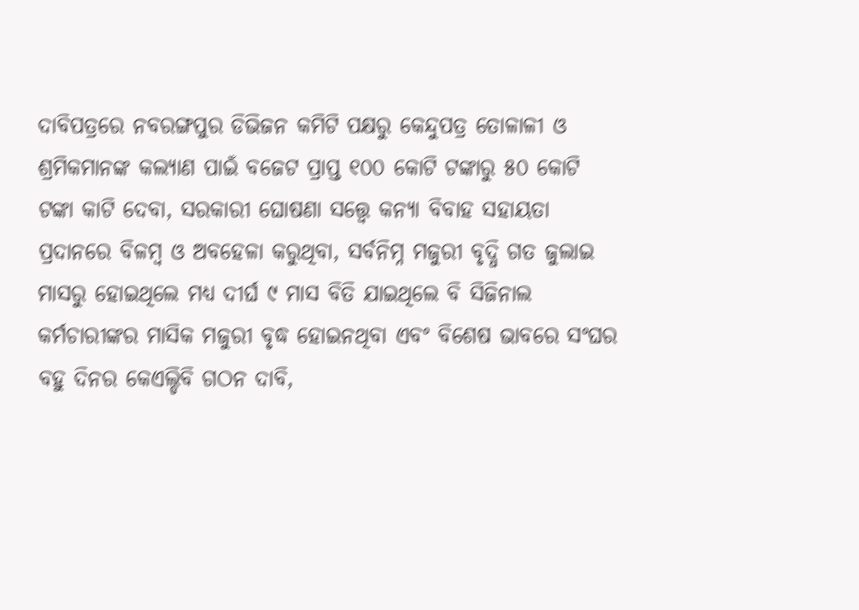ଦାବିପତ୍ରରେ ନବରଙ୍ଗପୁର ଡିଭିଜନ କମିଟି ପକ୍ଷରୁ କେନ୍ଦୁପତ୍ର ତୋଳାଳୀ ଓ ଶ୍ରମିକମାନଙ୍କ କଲ୍ୟାଣ ପାଇଁ ବଜେଟ ପ୍ରାପ୍ତ ୧୦୦ କୋଟି ଟଙ୍କାରୁ ୫୦ କୋଟି ଟଙ୍କା କାଟି ଦେବା, ସରକାରୀ ଘୋଷଣା ସତ୍ତ୍ୱେ କନ୍ୟା ବିବାହ ସହାୟତା ପ୍ରଦାନରେ ବିଳମ୍ବ ଓ ଅବହେଳା କରୁଥିବା, ସର୍ବନିମ୍ନ ମଜୁରୀ ବୃଦ୍ଧି ଗତ ଜୁଲାଇ ମାସରୁ ହୋଇଥିଲେ ମଧ୍ୟ ଦୀର୍ଘ ୯ ମାସ ବିତି ଯାଇଥିଲେ ବି ସିଜିନାଲ କର୍ମଚାରୀଙ୍କର ମାସିକ ମଜୁରୀ ବୃଦ୍ଧ ହୋଇନଥିବା ଏବଂ ବିଶେଷ ଭାବରେ ସଂଘର ବହୁ ଦିନର କେଏଲ୍ଡିବି ଗଠନ ଦାବି,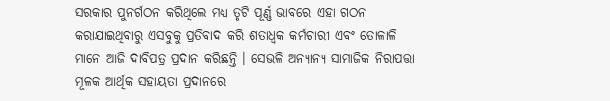ସରକାର ପୁନର୍ଗଠନ କରିଥିଲେ ମଧ୍ୟ ତୃଟି ପୂର୍ଣ୍ଣ ଭାବରେ ଏହା ଗଠନ କରାଯାଇଥିବାରୁ ଏସବୁକୁ ପ୍ରତିବାଦ କରି ଶତାଧ୍ୱକ କର୍ମଚାରୀ ଏବଂ ତୋଳାଳି ମାନେ ଆଜି ଦାବିପତ୍ର ପ୍ରଦାନ କରିଛନ୍ତି । ସେଭଳି ଅନ୍ୟାନ୍ୟ ସାମାଜିକ ନିରାପତ୍ତା ମୂଳକ ଆର୍ଥିକ ସହାୟତା ପ୍ରଦାନରେ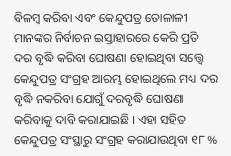ବିଳମ୍ବ କରିବା ଏବଂ କେନ୍ଦୁପତ୍ର ତୋଳାଳୀ ମାନଙ୍କର ନିର୍ବାଚନ ଇସ୍ତାହାରରେ କେରି ପ୍ରତି ଦର ବୃଦ୍ଧି କରିବା ଘୋଷଣା ହୋଇଥିବା ସତ୍ତ୍ୱେ କେନ୍ଦୁପତ୍ର ସଂଗ୍ରହ ଆରମ୍ଭ ହୋଇଥିଲେ ମଧ୍ୟ ଦର ବୃଦ୍ଧି ନକରିବା ଯୋଗୁଁ ଦରବୃଦ୍ଧି ଘୋଷଣା କରିବାକୁ ଦାବି କରାଯାଇଛି । ଏହା ସହିତ କେନ୍ଦୁପତ୍ର ସଂସ୍ଥାରୁ ସଂଗ୍ରହ କରାଯାଉଥିବା ୧୮ %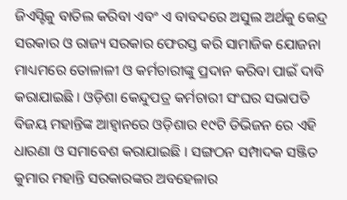ଜିଏସ୍ଟିକୁ ବାତିଲ କରିବା ଏବଂ ଏ ବାବଦରେ ଅସୁଲ ଅର୍ଥକୁ କେନ୍ଦ୍ର ସରକାର ଓ ରାଜ୍ୟ ସରକାର ଫେରସ୍ତ କରି ସାମାଜିକ ଯୋଜନା ମାଧ୍ୟମରେ ତୋଳାଳୀ ଓ କର୍ମଚାରୀଙ୍କୁ ପ୍ରଦାନ କରିବା ପାଇଁ ଦାବି କରାଯାଇଛି । ଓଡ଼ିଶା କେନ୍ଦୁପତ୍ର କର୍ମଚାରୀ ସଂଘର ସଭାପତି ବିଜୟ ମହାନ୍ତିଙ୍କ ଆହ୍ୱାନରେ ଓଡ଼ିଶାର ୧୯ଟି ଡିଭିଜନ ରେ ଏହି ଧାରଣା ଓ ସମାବେଶ କରାଯାଇଛି । ସଙ୍ଗଠନ ସମ୍ପାଦକ ସଞ୍ଜିତ କୁମାର ମହାନ୍ତି ସରକାରଙ୍କର ଅବହେଳାର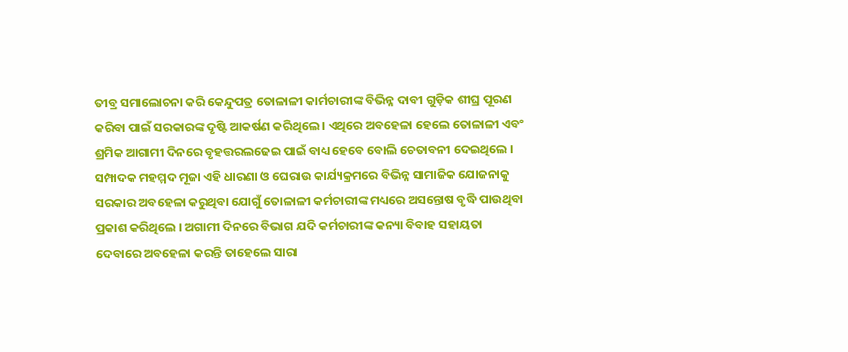ତୀବ୍ର ସମାଲୋଚନା କରି କେନ୍ଦୁପତ୍ର ତୋଳାଳୀ କାର୍ମଚାରୀଙ୍କ ବିଭିନ୍ନ ଦାବୀ ଗୁଡ଼ିକ ଶୀଘ୍ର ପୂରଣ କରିବା ପାଇଁ ସରକାରଙ୍କ ଦୃଷ୍ଟି ଆକର୍ଷଣ କରିଥିଲେ । ଏଥିରେ ଅବହେଳା ହେଲେ ତୋଳାଳୀ ଏବଂ ଶ୍ରମିକ ଆଗାମୀ ଦିନରେ ବୃହତ୍ତରଲଢେଇ ପାଇଁ ବାଧ୍ୟ ହେବେ ବୋଲି ଚେତାବନୀ ଦେଇଥିଲେ । ସମ୍ପାଦକ ମହମ୍ମଦ ମୂଜା ଏହି ଧାରଣା ଓ ଘେରାଉ କାର୍ଯ୍ୟକ୍ରମରେ ବିଭିନ୍ନ ସାମାଜିକ ଯୋଜନାକୁ ସରକାର ଅବହେଳା କରୁଥିବା ଯୋଗୁଁ ତୋଳାଳୀ କର୍ମଚାରୀଙ୍କ ମଧ୍ୟରେ ଅସନ୍ତୋଷ ବୃଦ୍ଧି ପାଉଥିବା ପ୍ରକାଶ କରିଥିଲେ । ଅଗାମୀ ଦିନରେ ବିଭାଗ ଯଦି କର୍ମଚାରୀଙ୍କ କନ୍ୟା ବିବାହ ସହାୟତା ଦେବାରେ ଅବହେଳା କରନ୍ତି ତାହେଲେ ସାରା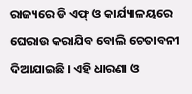ରାଜ୍ୟରେ ଡି ଏଫ୍ ଓ କାର୍ଯ୍ୟାଳୟରେ ଘେରାଉ କରାଯିବ ବୋଲି ଚେତାବନୀ ଦିଆଯାଇଛି । ଏହି ଧାରଣା ଓ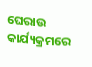ଘେରାଉ କାର୍ଯ୍ୟକ୍ରମରେ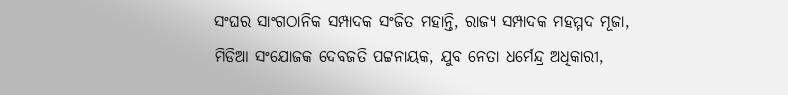ସଂଘର ସାଂଗଠାନିକ ସମ୍ପାଦକ ସଂଜିତ ମହାନ୍ତି, ରାଜ୍ୟ ସମ୍ପାଦକ ମହମ୍ମଦ ମୂଜା, ମିଡିଆ ସଂଯୋଜକ ଦେବଜତି ପଟ୍ଟନାୟକ, ଯୁବ ନେତା ଧର୍ମେନ୍ଦ୍ର ଅଧିକାରୀ,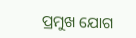ପ୍ରମୁଖ ଯୋଗ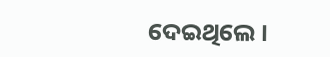ଦେଇଥିଲେ ।